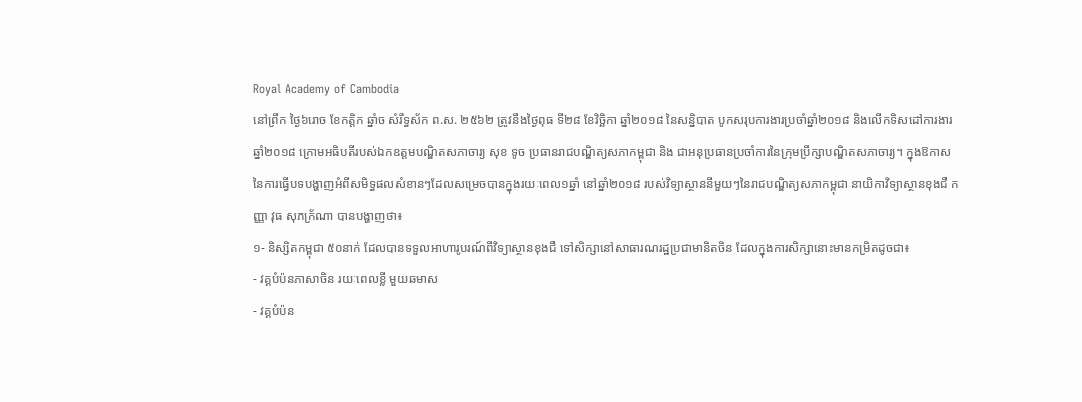Royal Academy of Cambodia
នៅព្រឹក ថ្ងៃ៦រោច ខែកត្តិក ឆ្នាំច សំរឹទ្ធស័ក ព.ស. ២៥៦២ ត្រូវនឹងថ្ងៃពុធ ទី២៨ ខែវិច្ឆិកា ឆ្នាំ២០១៨ នៃសន្និបាត បូកសរុបការងារប្រចាំឆ្នាំ២០១៨ និងលើកទិសដៅការងារឆ្នាំ២០១៨ ក្រោមអធិបតីរបស់ឯកឧត្តមបណ្ឌិតសភាចារ្យ សុខ ទូច ប្រធានរាជបណ្ឌិត្យសភាកម្ពុជា និង ជាអនុប្រធានប្រចាំការនៃក្រុមប្រឹក្សាបណ្ឌិតសភាចារ្យ។ ក្នុងឱកាសនៃការធ្វើបទបង្ហាញអំពីសមិទ្ធផលសំខានៗដែលសម្រេចបានក្នុងរយៈពេល១ឆ្នាំ នៅឆ្នាំ២០១៨ របស់វិទ្យាស្ថាននីមួយៗនៃរាជបណ្ឌិត្យសភាកម្ពុជា នាយិកាវិទ្យាស្ថានខុងជឺ កញ្ញា វុធ សុភក័្រណា បានបង្ហាញថា៖
១- និស្សិតកម្ពុជា ៥០នាក់ ដែលបានទទួលអាហារូបរណ៍ពីវិទ្យាស្ថានខុងជឺ ទៅសិក្សានៅសាធារណរដ្ឋប្រជាមានិតចិន ដែលក្នុងការសិក្សានោះមានកម្រិតដូចជា៖
- វគ្គបំប៉នភាសាចិន រយៈពេលខ្លី មួយឆមាស
- វគ្គបំប៉ន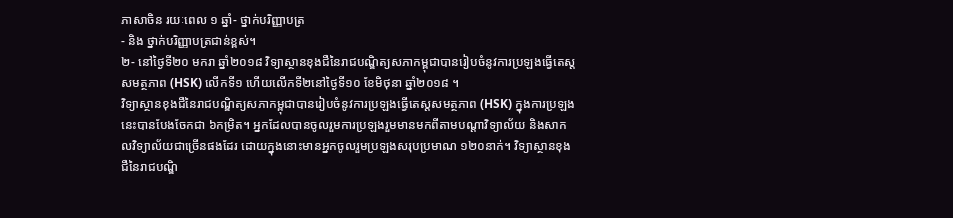ភាសាចិន រយៈពេល ១ ឆ្នាំ- ថ្នាក់បរិញ្ញាបត្រ
- និង ថ្នាក់បរិញ្ញាបត្រជាន់ខ្ពស់។
២- នៅថ្ងៃទី២០ មករា ឆ្នាំ២០១៨ វិទ្យាស្ថានខុងជឺនៃរាជបណ្ឌិត្យសភាកម្ពុជាបានរៀបចំនូវការប្រឡងធ្វើតេស្តសមត្ថភាព (HSK) លើកទី១ ហើយលើកទី២នៅថ្ងៃទី១០ ខែមិថុនា ឆ្នាំ២០១៨ ។
វិទ្យាស្ថានខុងជឺនៃរាជបណ្ឌិត្យសភាកម្ពុជាបានរៀបចំនូវការប្រឡងធ្វើតេស្តសមត្ថភាព (HSK) ក្នុងការប្រឡងនេះបានបែងចែកជា ៦កម្រិត។ អ្នកដែលបានចូលរួមការប្រឡងរួមមានមកពីតាមបណ្តាវិទ្យាល័យ និងសាកលវិទ្យាល័យជាច្រើនផងដែរ ដោយក្នុងនោះមានអ្នកចូលរួមប្រឡងសរុបប្រមាណ ១២០នាក់។ វិទ្យាស្ថានខុងជឺនៃរាជបណ្ឌិ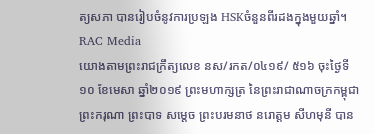ត្យសភា បានរៀបចំនូវការប្រឡង HSKចំនួនពីរដងក្នុងមួយឆ្នាំ។
RAC Media
យោងតាមព្រះរាជក្រឹត្យលេខ នស/រកត/០៤១៩/ ៥១៦ ចុះថ្ងៃទី១០ ខែមេសា ឆ្នាំ២០១៩ ព្រះមហាក្សត្រ នៃព្រះរាជាណាចក្រកម្ពុជា ព្រះករុណា ព្រះបាទ សម្តេច ព្រះបរមនាថ នរោត្តម សីហមុនី បាន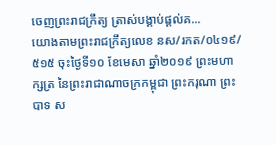ចេញព្រះរាជក្រឹត្យ ត្រាស់បង្គាប់ផ្តល់គ...
យោងតាមព្រះរាជក្រឹត្យលេខ នស/រកត/០៤១៩/៥១៥ ចុះថ្ងៃទី១០ ខែមេសា ឆ្នាំ២០១៩ ព្រះមហាក្សត្រ នៃព្រះរាជាណាចក្រកម្ពុជា ព្រះករុណា ព្រះបាទ ស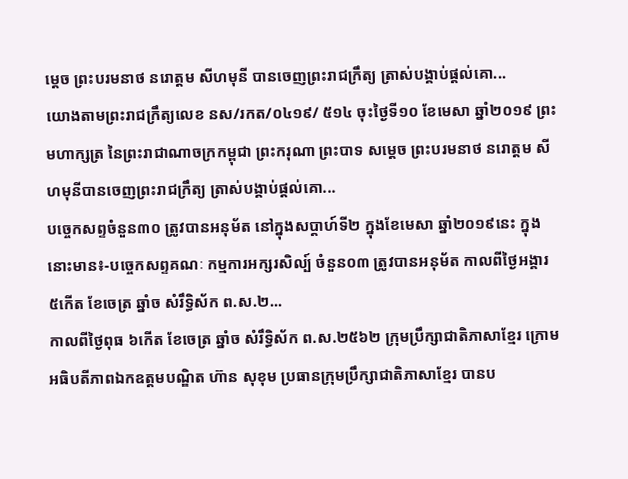ម្តេច ព្រះបរមនាថ នរោត្តម សីហមុនី បានចេញព្រះរាជក្រឹត្យ ត្រាស់បង្គាប់ផ្តល់គោ...
យោងតាមព្រះរាជក្រឹត្យលេខ នស/រកត/០៤១៩/ ៥១៤ ចុះថ្ងៃទី១០ ខែមេសា ឆ្នាំ២០១៩ ព្រះមហាក្សត្រ នៃព្រះរាជាណាចក្រកម្ពុជា ព្រះករុណា ព្រះបាទ សម្តេច ព្រះបរមនាថ នរោត្តម សីហមុនីបានចេញព្រះរាជក្រឹត្យ ត្រាស់បង្គាប់ផ្តល់គោ...
បច្ចេកសព្ទចំនួន៣០ ត្រូវបានអនុម័ត នៅក្នុងសប្តាហ៍ទី២ ក្នុងខែមេសា ឆ្នាំ២០១៩នេះ ក្នុងនោះមាន៖-បច្ចេកសព្ទគណៈ កម្មការអក្សរសិល្ប៍ ចំនួន០៣ ត្រូវបានអនុម័ត កាលពីថ្ងៃអង្គារ ៥កើត ខែចេត្រ ឆ្នាំច សំរឹទ្ធិស័ក ព.ស.២...
កាលពីថ្ងៃពុធ ៦កេីត ខែចេត្រ ឆ្នាំច សំរឹទ្ធិស័ក ព.ស.២៥៦២ ក្រុមប្រឹក្សាជាតិភាសាខ្មែរ ក្រោមអធិបតីភាពឯកឧត្តមបណ្ឌិត ហ៊ាន សុខុម ប្រធានក្រុមប្រឹក្សាជាតិភាសាខ្មែរ បានប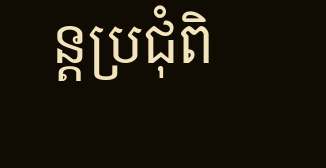ន្តប្រជុំពិ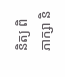និត្យ ពិភាក្សា និ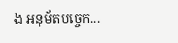ង អនុម័តបច្ចេក...